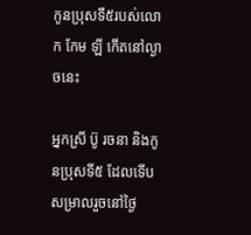កូនប្រុសទី៥របស់លោក កែម ឡី កើតនៅល្ងាចនេះ

អ្នកស្រី ប៊ូ រចនា និងកូនប្រុសទី៥ ដែលទើបសម្រាលរួចនៅថ្ងៃ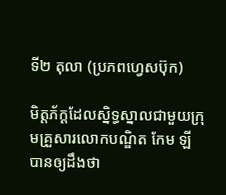ទី២ តុលា (ប្រភពហ្វេសប៊ុក)

មិត្តភ័ក្តដែលស្និទ្ធស្នាលជាមួយក្រុមគ្រួសារលោកបណ្ឌិត កែម ឡី បានឲ្យដឹងថា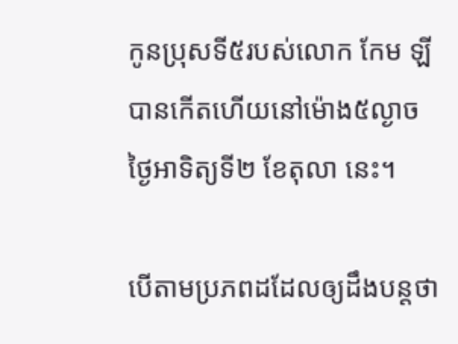កូនប្រុសទី៥របស់លោក កែម ឡី បានកើតហើយនៅម៉ោង៥ល្ងាចថ្ងៃអាទិត្យទី២ ខែតុលា នេះ។

បើតាមប្រភពដដែលឲ្យដឹងបន្តថា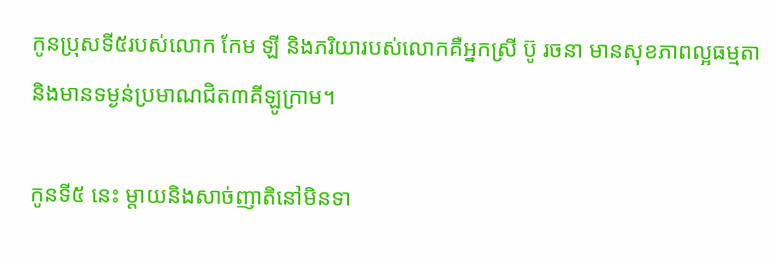កូនប្រុសទី៥របស់លោក កែម ឡី និងភរិយារបស់លោកគឺអ្នកស្រី ប៊ូ រចនា មានសុខភាពល្អធម្មតា និងមានទម្ងន់ប្រមាណជិត៣គីឡូក្រាម។

កូនទី៥ នេះ ម្តាយនិងសាច់ញាតិនៅមិនទា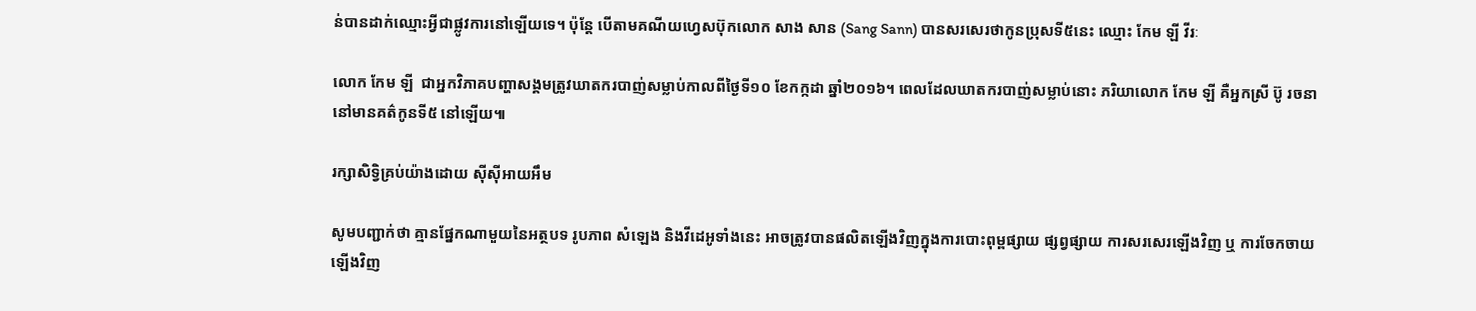ន់បានដាក់ឈ្មោះអ្វីជាផ្លូវការនៅឡើយទេ។ ប៉ុន្តែ បើតាមគណីយហ្វេសប៊ុកលោក សាង សាន (Sang Sann) បានសរសេរថាកូនប្រុសទី៥នេះ ឈ្មោះ កែម ឡី វីរៈ

លោក កែម ឡី  ជាអ្នកវិភាគបញ្ហាសង្គមត្រូវឃាតករបាញ់សម្លាប់កាលពីថ្ងៃទី១០ ខែកក្កដា ឆ្នាំ២០១៦។ ពេលដែលឃាតករបាញ់សម្លាប់នោះ ភរិយាលោក កែម ឡី គឺអ្នកស្រី ប៊ូ រចនា នៅមានគត៌កូនទី៥ នៅឡើយ៕

រក្សាសិទ្វិគ្រប់យ៉ាងដោយ ស៊ីស៊ីអាយអឹម

សូមបញ្ជាក់ថា គ្មានផ្នែកណាមួយនៃអត្ថបទ រូបភាព សំឡេង និងវីដេអូទាំងនេះ អាចត្រូវបានផលិតឡើងវិញក្នុងការបោះពុម្ពផ្សាយ ផ្សព្វផ្សាយ ការសរសេរឡើងវិញ ឬ ការចែកចាយឡើងវិញ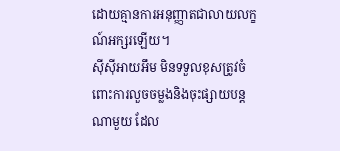ដោយគ្មានការអនុញ្ញាតជាលាយលក្ខណ៍អក្សរឡើយ។
ស៊ីស៊ីអាយអឹម មិនទទួលខុសត្រូវចំពោះការលួចចម្លងនិងចុះផ្សាយបន្តណាមួយ ដែល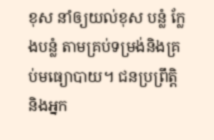ខុស នាំឲ្យយល់ខុស បន្លំ ក្លែងបន្លំ តាមគ្រប់ទម្រង់និងគ្រប់មធ្យោបាយ។ ជនប្រព្រឹត្តិ និងអ្នក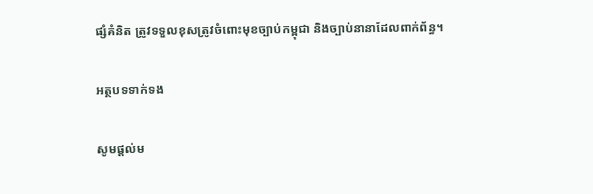ផ្សំគំនិត ត្រូវទទួលខុសត្រូវចំពោះមុខច្បាប់កម្ពុជា និងច្បាប់នានាដែលពាក់ព័ន្ធ។

អត្ថបទទាក់ទង

សូមផ្ដល់ម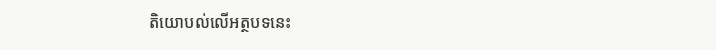តិយោបល់លើអត្ថបទនេះ